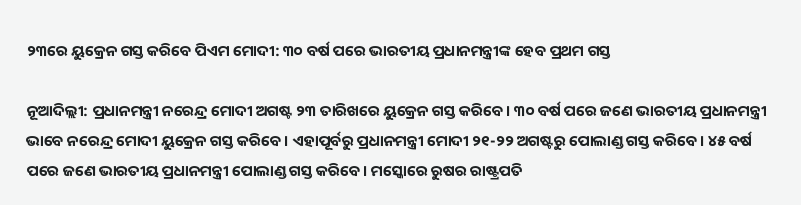୨୩ରେ ୟୁକ୍ରେନ ଗସ୍ତ କରିବେ ପିଏମ ମୋଦୀ: ୩୦ ବର୍ଷ ପରେ ଭାରତୀୟ ପ୍ରଧାନମନ୍ତ୍ରୀଙ୍କ ହେବ ପ୍ରଥମ ଗସ୍ତ

ନୂଆଦିଲ୍ଲୀ: ପ୍ରଧାନମନ୍ତ୍ରୀ ନରେନ୍ଦ୍ର ମୋଦୀ ଅଗଷ୍ଟ ୨୩ ତାରିଖରେ ୟୁକ୍ରେନ ଗସ୍ତ କରିବେ। ୩୦ ବର୍ଷ ପରେ ଜଣେ ଭାରତୀୟ ପ୍ରଧାନମନ୍ତ୍ରୀ ଭାବେ ନରେନ୍ଦ୍ର ମୋଦୀ ୟୁକ୍ରେନ ଗସ୍ତ କରିବେ। ଏହାପୂର୍ବରୁ ପ୍ରଧାନମନ୍ତ୍ରୀ ମୋଦୀ ୨୧-୨୨ ଅଗଷ୍ଟରୁ ପୋଲାଣ୍ଡ ଗସ୍ତ କରିବେ। ୪୫ ବର୍ଷ ପରେ ଜଣେ ଭାରତୀୟ ପ୍ରଧାନମନ୍ତ୍ରୀ ପୋଲାଣ୍ଡ ଗସ୍ତ କରିବେ। ମସ୍କୋରେ ରୁଷର ରାଷ୍ଟ୍ରପତି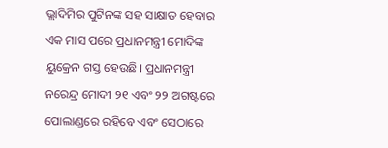ଭ୍ଲାଦିମିର ପୁଟିନଙ୍କ ସହ ସାକ୍ଷାତ ହେବାର ଏକ ମାସ ପରେ ପ୍ରଧାନମନ୍ତ୍ରୀ ମୋଦିଙ୍କ ୟୁକ୍ରେନ ଗସ୍ତ ହେଉଛି। ପ୍ରଧାନମନ୍ତ୍ରୀ ନରେନ୍ଦ୍ର ମୋଦୀ ୨୧ ଏବଂ ୨୨ ଅଗଷ୍ଟରେ ପୋଲାଣ୍ଡରେ ରହିବେ ଏବଂ ସେଠାରେ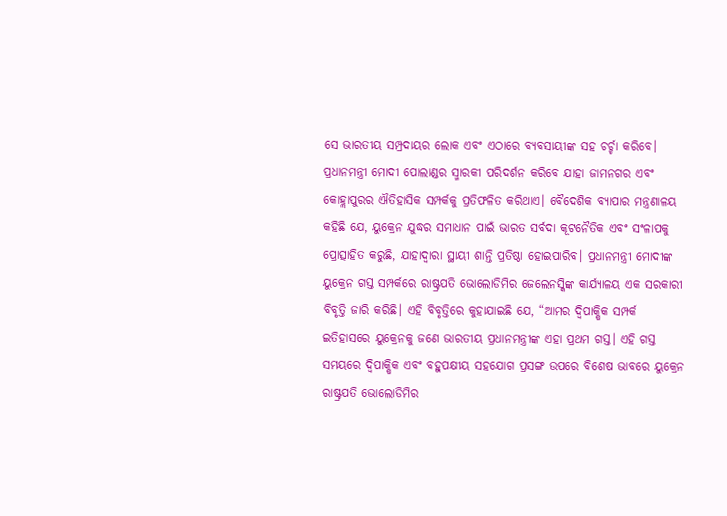ସେ ଭାରତୀୟ ସମ୍ପ୍ରଦାୟର ଲୋକ ଏବଂ ଏଠାରେ ବ୍ୟବସାୟୀଙ୍କ ସହ ଚର୍ଚ୍ଚା କରିବେ। ପ୍ରଧାନମନ୍ତ୍ରୀ ମୋଦୀ ପୋଲାଣ୍ଡର ସ୍ମାରକୀ ପରିଦର୍ଶନ କରିବେ ଯାହା ଜାମନଗର ଏବଂ କୋହ୍ଲାପୁରର ଐତିହାସିକ ସମ୍ପର୍କକୁ ପ୍ରତିଫଳିତ କରିଥାଏ। ବୈଦେଶିକ ବ୍ୟାପାର ମନ୍ତ୍ରଣାଳୟ କହିଛି ଯେ, ୟୁକ୍ରେନ ଯୁଦ୍ଧର ସମାଧାନ ପାଇଁ ଭାରତ ସର୍ବଦା କୂଟନୈତିକ ଏବଂ ସଂଳାପକୁ ପ୍ରୋତ୍ସାହିତ କରୁଛି, ଯାହାଦ୍ୱାରା ସ୍ଥାୟୀ ଶାନ୍ତି ପ୍ରତିଷ୍ଠା ହୋଇପାରିବ। ପ୍ରଧାନମନ୍ତ୍ରୀ ମୋଦୀଙ୍କ ୟୁକ୍ରେନ ଗସ୍ତ ସମ୍ପର୍କରେ ରାଷ୍ଟ୍ରପତି ଭୋଲୋଡିମିର ଜେଲେନସ୍କିଙ୍କ କାର୍ଯ୍ୟାଳୟ ଏକ ସରକାରୀ ବିବୃତ୍ତି ଜାରି କରିଛି। ଏହି ବିବୃତ୍ତିରେ କୁହାଯାଇଛି ଯେ, “ଆମର ଦ୍ୱିପାକ୍ଷିକ ସମ୍ପର୍କ ଇତିହାସରେ ୟୁକ୍ରେନକୁ ଜଣେ ଭାରତୀୟ ପ୍ରଧାନମନ୍ତ୍ରୀଙ୍କ ଏହା ପ୍ରଥମ ଗସ୍ତ। ଏହି ଗସ୍ତ ସମୟରେ ଦ୍ୱିପାକ୍ଷିକ ଏବଂ ବହୁପକ୍ଷୀୟ ସହଯୋଗ ପ୍ରସଙ୍ଗ ଉପରେ ବିଶେଷ ଭାବରେ ୟୁକ୍ରେନ ରାଷ୍ଟ୍ରପତି ଭୋଲୋଡିମିର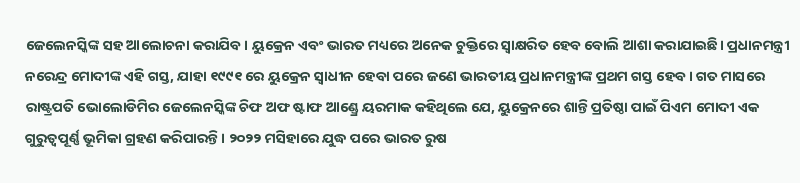ଜେଲେନସ୍କିଙ୍କ ସହ ଆଲୋଚନା କରାଯିବ। ୟୁକ୍ରେନ ଏବଂ ଭାରତ ମଧ୍ୟରେ ଅନେକ ଚୁକ୍ତିରେ ସ୍ୱାକ୍ଷରିତ ହେବ ବୋଲି ଆଶା କରାଯାଇଛି। ପ୍ରଧାନମନ୍ତ୍ରୀ ନରେନ୍ଦ୍ର ମୋଦୀଙ୍କ ଏହି ଗସ୍ତ, ଯାହା ୧୯୯୧ ରେ ୟୁକ୍ରେନ ସ୍ଵାଧୀନ ହେବା ପରେ ଜଣେ ଭାରତୀୟ ପ୍ରଧାନମନ୍ତ୍ରୀଙ୍କ ପ୍ରଥମ ଗସ୍ତ ହେବ। ଗତ ମାସରେ ରାଷ୍ଟ୍ରପତି ଭୋଲୋଡିମିର ଜେଲେନସ୍କିଙ୍କ ଚିଫ ଅଫ ଷ୍ଟାଫ ଆଣ୍ଡ୍ରେ ୟରମାକ କହିଥିଲେ ଯେ, ୟୁକ୍ରେନରେ ଶାନ୍ତି ପ୍ରତିଷ୍ଠା ପାଇଁ ପିଏମ ମୋଦୀ ଏକ ଗୁରୁତ୍ୱପୂର୍ଣ୍ଣ ଭୂମିକା ଗ୍ରହଣ କରିପାରନ୍ତି। ୨୦୨୨ ମସିହାରେ ଯୁଦ୍ଧ ପରେ ଭାରତ ରୁଷ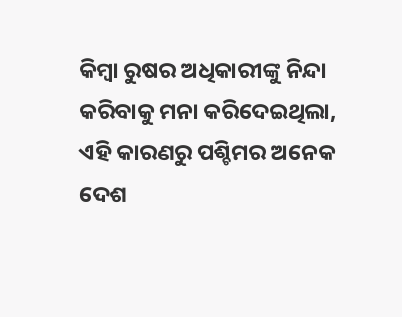କିମ୍ବା ରୁଷର ଅଧିକାରୀଙ୍କୁ ନିନ୍ଦା କରିବାକୁ ମନା କରିଦେଇଥିଲା, ଏହି କାରଣରୁ ପଶ୍ଚିମର ଅନେକ ଦେଶ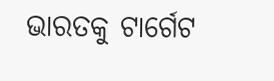ଭାରତକୁ ଟାର୍ଗେଟ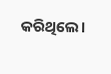କରିଥିଲେ।